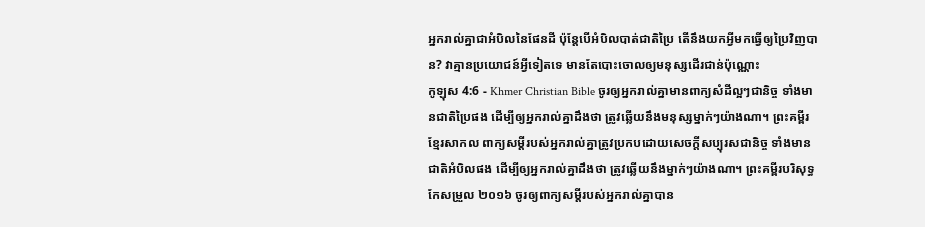អ្នករាល់គ្នាជាអំបិលនៃផែនដី ប៉ុន្ដែបើអំបិលបាត់ជាតិប្រៃ តើនឹងយកអ្វីមកធ្វើឲ្យប្រៃវិញបាន? វាគ្មានប្រយោជន៍អ្វីទៀតទេ មានតែបោះចោលឲ្យមនុស្សដើរជាន់ប៉ុណ្ណោះ
កូឡុស 4:6 - Khmer Christian Bible ចូរឲ្យអ្នករាល់គ្នាមានពាក្យសំដីល្អៗជានិច្ច ទាំងមានជាតិប្រៃផង ដើម្បីឲ្យអ្នករាល់គ្នាដឹងថា ត្រូវឆ្លើយនឹងមនុស្សម្នាក់ៗយ៉ាងណា។ ព្រះគម្ពីរខ្មែរសាកល ពាក្យសម្ដីរបស់អ្នករាល់គ្នាត្រូវប្រកបដោយសេចក្ដីសប្បុរសជានិច្ច ទាំងមានជាតិអំបិលផង ដើម្បីឲ្យអ្នករាល់គ្នាដឹងថា ត្រូវឆ្លើយនឹងម្នាក់ៗយ៉ាងណា។ ព្រះគម្ពីរបរិសុទ្ធកែសម្រួល ២០១៦ ចូរឲ្យពាក្យសម្ដីរបស់អ្នករាល់គ្នាបាន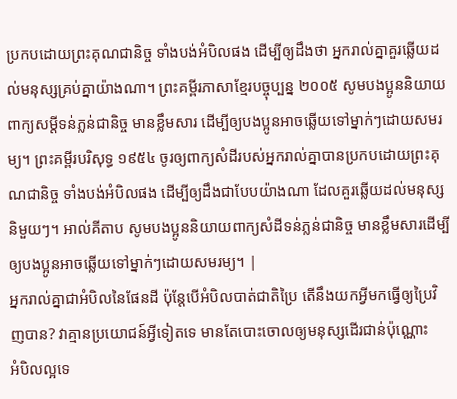ប្រកបដោយព្រះគុណជានិច្ច ទាំងបង់អំបិលផង ដើម្បីឲ្យដឹងថា អ្នករាល់គ្នាគួរឆ្លើយដល់មនុស្សគ្រប់គ្នាយ៉ាងណា។ ព្រះគម្ពីរភាសាខ្មែរបច្ចុប្បន្ន ២០០៥ សូមបងប្អូននិយាយពាក្យសម្ដីទន់ភ្លន់ជានិច្ច មានខ្លឹមសារ ដើម្បីឲ្យបងប្អូនអាចឆ្លើយទៅម្នាក់ៗដោយសមរម្យ។ ព្រះគម្ពីរបរិសុទ្ធ ១៩៥៤ ចូរឲ្យពាក្យសំដីរបស់អ្នករាល់គ្នាបានប្រកបដោយព្រះគុណជានិច្ច ទាំងបង់អំបិលផង ដើម្បីឲ្យដឹងជាបែបយ៉ាងណា ដែលគួរឆ្លើយដល់មនុស្សនិមួយៗ។ អាល់គីតាប សូមបងប្អូននិយាយពាក្យសំដីទន់ភ្លន់ជានិច្ច មានខ្លឹមសារដើម្បីឲ្យបងប្អូនអាចឆ្លើយទៅម្នាក់ៗដោយសមរម្យ។ |
អ្នករាល់គ្នាជាអំបិលនៃផែនដី ប៉ុន្ដែបើអំបិលបាត់ជាតិប្រៃ តើនឹងយកអ្វីមកធ្វើឲ្យប្រៃវិញបាន? វាគ្មានប្រយោជន៍អ្វីទៀតទេ មានតែបោះចោលឲ្យមនុស្សដើរជាន់ប៉ុណ្ណោះ
អំបិលល្អទេ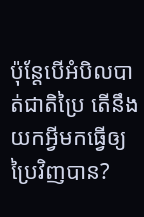ប៉ុន្ដែបើអំបិលបាត់ជាតិប្រៃ តើនឹងយកអ្វីមកធ្វើឲ្យប្រៃវិញបាន?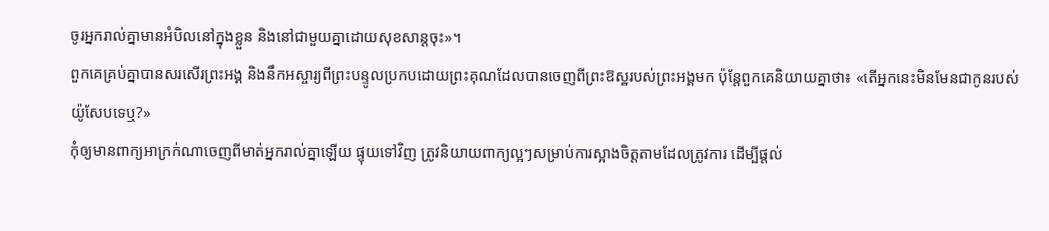ចូរអ្នករាល់គ្នាមានអំបិលនៅក្នុងខ្លួន និងនៅជាមួយគ្នាដោយសុខសាន្ដចុះ»។
ពួកគេគ្រប់គ្នាបានសរសើរព្រះអង្គ និងនឹកអស្ចារ្យពីព្រះបន្ទូលប្រកបដោយព្រះគុណដែលបានចេញពីព្រះឱស្ឋរបស់ព្រះអង្គមក ប៉ុន្ដែពួកគេនិយាយគ្នាថា៖ «តើអ្នកនេះមិនមែនជាកូនរបស់យ៉ូសែបទេឬ?»
កុំឲ្យមានពាក្យអាក្រក់ណាចេញពីមាត់អ្នករាល់គ្នាឡើយ ផ្ទុយទៅវិញ ត្រូវនិយាយពាក្យល្អៗសម្រាប់ការស្អាងចិត្ដតាមដែលត្រូវការ ដើម្បីផ្ដល់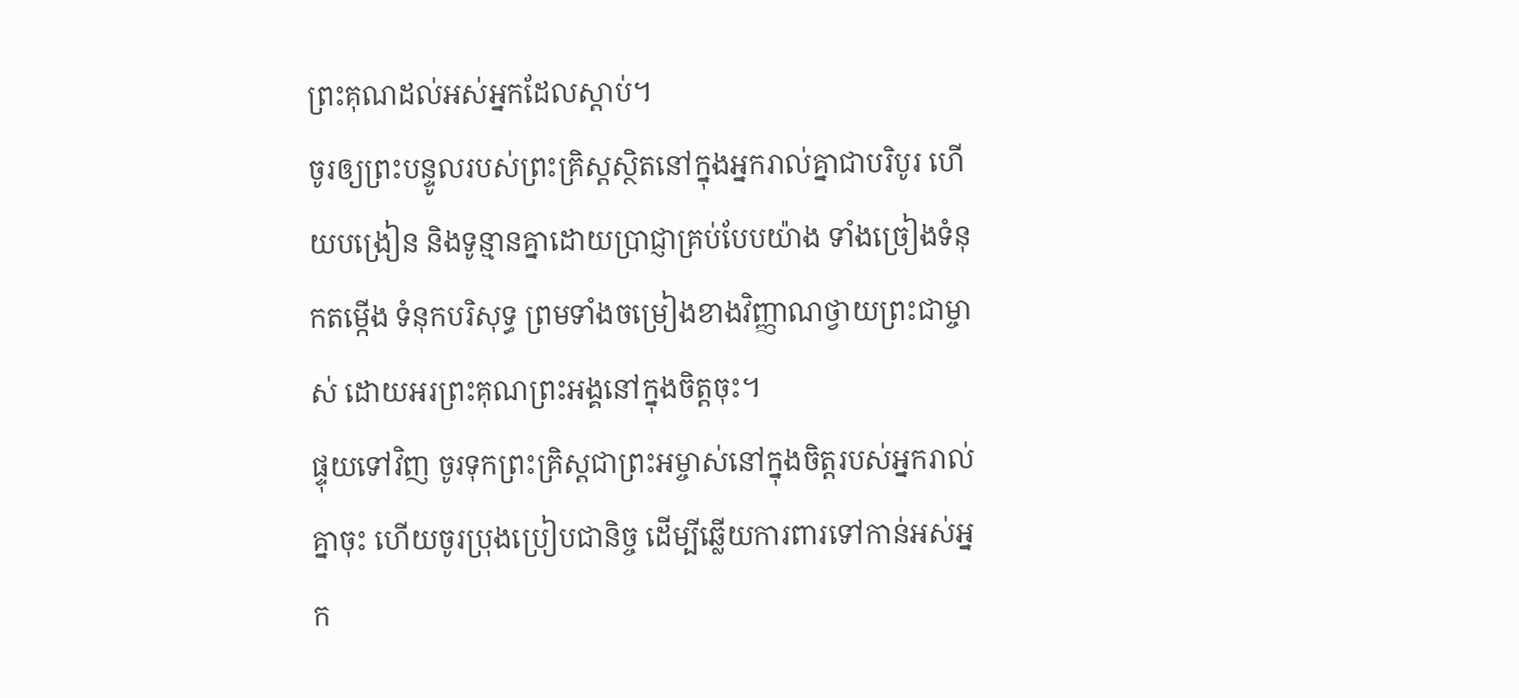ព្រះគុណដល់អស់អ្នកដែលស្ដាប់។
ចូរឲ្យព្រះបន្ទូលរបស់ព្រះគ្រិស្ដស្ថិតនៅក្នុងអ្នករាល់គ្នាជាបរិបូរ ហើយបង្រៀន និងទូន្មានគ្នាដោយប្រាជ្ញាគ្រប់បែបយ៉ាង ទាំងច្រៀងទំនុកតម្កើង ទំនុកបរិសុទ្ធ ព្រមទាំងចម្រៀងខាងវិញ្ញាណថ្វាយព្រះជាម្ចាស់ ដោយអរព្រះគុណព្រះអង្គនៅក្នុងចិត្ដចុះ។
ផ្ទុយទៅវិញ ចូរទុកព្រះគ្រិស្ដជាព្រះអម្ចាស់នៅក្នុងចិត្ដរបស់អ្នករាល់គ្នាចុះ ហើយចូរប្រុងប្រៀបជានិច្ច ដើម្បីឆ្លើយការពារទៅកាន់អស់អ្នក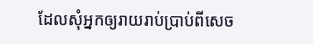ដែលសុំអ្នកឲ្យរាយរាប់ប្រាប់ពីសេច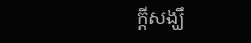ក្ដីសង្ឃឹ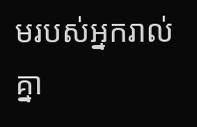មរបស់អ្នករាល់គ្នា